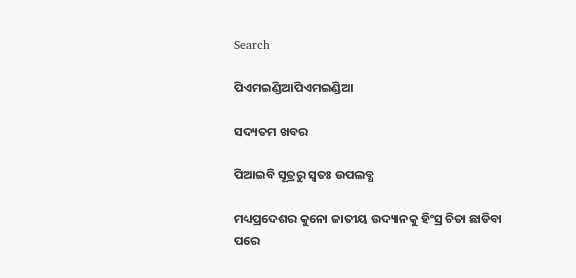Search

ପିଏମଇଣ୍ଡିଆପିଏମଇଣ୍ଡିଆ

ସଦ୍ୟତମ ଖବର

ପିଆଇବି ସୂତ୍ରରୁ ସ୍ବତଃ ଉପଲବ୍ଧ

ମଧ୍ୟପ୍ରଦେଶର କୁନୋ ଜାତୀୟ ଉଦ୍ୟାନକୁ ହିଂସ୍ର ଚିତା ଛାଡିବା ପରେ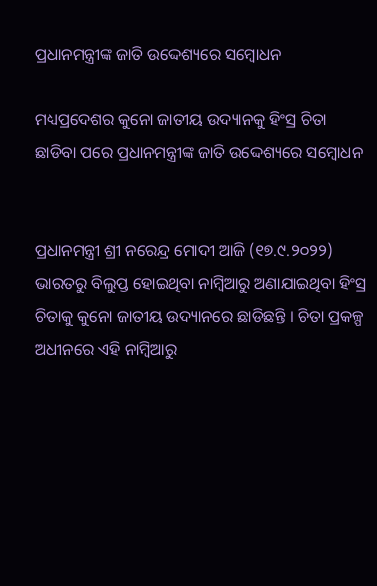ପ୍ରଧାନମନ୍ତ୍ରୀଙ୍କ ଜାତି ଉଦ୍ଦେଶ୍ୟରେ ସମ୍ବୋଧନ

ମଧ୍ୟପ୍ରଦେଶର କୁନୋ ଜାତୀୟ ଉଦ୍ୟାନକୁ ହିଂସ୍ର ଚିତା ଛାଡିବା ପରେ ପ୍ରଧାନମନ୍ତ୍ରୀଙ୍କ ଜାତି ଉଦ୍ଦେଶ୍ୟରେ ସମ୍ବୋଧନ


ପ୍ରଧାନମନ୍ତ୍ରୀ ଶ୍ରୀ ନରେନ୍ଦ୍ର ମୋଦୀ ଆଜି (୧୭.୯.୨୦୨୨) ଭାରତରୁ ବିଲୁପ୍ତ ହୋଇଥିବା ନାମ୍ବିଆରୁ ଅଣାଯାଇଥିବା ହିଂସ୍ର ଚିତାକୁ କୁନୋ ଜାତୀୟ ଉଦ୍ୟାନରେ ଛାଡିଛନ୍ତି । ଚିତା ପ୍ରକଳ୍ପ ଅଧୀନରେ ଏହି ନାମ୍ବିଆରୁ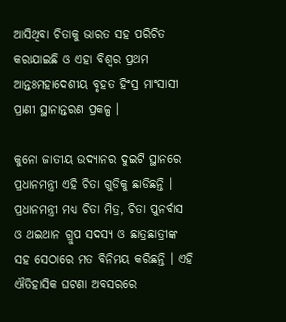ଆସିଥିବା ଚିତାକୁ ଭାରତ ସହ ପରିଚିତ କରାଯାଇଛି ଓ ଏହା ବିଶ୍ୱର ପ୍ରଥମ ଆନ୍ତଃମହାଦେଶୀୟ ବୃହତ ହିଂସ୍ର ମାଂସାସୀ ପ୍ରାଣୀ ସ୍ଥାନାନ୍ତରଣ ପ୍ରକଳ୍ପ ।

କୁନୋ ଜାତୀୟ ଉଦ୍ୟାନର ଦୁଇଟି ସ୍ଥାନରେ ପ୍ରଧାନମନ୍ତ୍ରୀ ଏହି ଚିତା ଗୁଡିକୁ ଛାଡିଛନ୍ତି । ପ୍ରଧାନମନ୍ତ୍ରୀ ମଧ୍ୟ ଚିତା ମିତ୍ର, ଚିତା ପୁନର୍ବାସ ଓ ଥଇଥାନ ଗ୍ରୁପ ସଦସ୍ୟ ଓ ଛାତ୍ରଛାତ୍ରୀଙ୍କ ସହ ସେଠାରେ ମତ ବିନିମୟ କରିଛନ୍ତି । ଏହି ଐତିହାସିକ ଘଟଣା ଅବସରରେ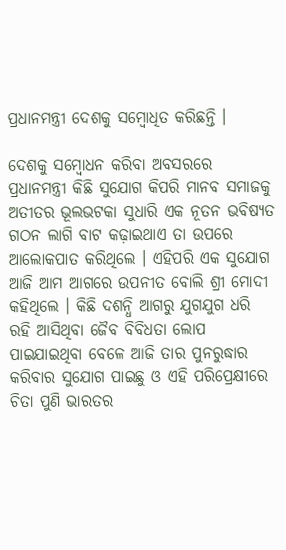ପ୍ରଧାନମନ୍ତ୍ରୀ ଦେଶକୁ ସମ୍ବୋଧିତ କରିଛନ୍ତି ।

ଦେଶକୁ ସମ୍ବୋଧନ କରିବା ଅବସରରେ ପ୍ରଧାନମନ୍ତ୍ରୀ କିଛି ସୁଯୋଗ କିପରି ମାନବ ସମାଜକୁ ଅତୀତର ଭୂଲଭଟକା ସୁଧାରି ଏକ ନୂତନ ଭବିଷ୍ୟତ ଗଠନ ଲାଗି ବାଟ କଢ଼ାଇଥାଏ ତା ଉପରେ ଆଲୋକପାତ କରିଥିଲେ । ଏହିପରି ଏକ ସୁଯୋଗ ଆଜି ଆମ ଆଗରେ ଉପନୀତ ବୋଲି ଶ୍ରୀ ମୋଦୀ କହିଥିଲେ । କିଛି ଦଶନ୍ଧି ଆଗରୁ ଯୁଗଯୁଗ ଧରି ରହି ଆସିଥିବା ଜୈବ ବିବିଧତା ଲୋପ ପାଇଯାଇଥିବା ବେଳେ ଆଜି ତାର ପୁନରୁଦ୍ଧାର କରିବାର ସୁଯୋଗ ପାଇଛୁ ଓ ଏହି ପରିପ୍ରେକ୍ଷୀରେ ଚିତା ପୁଣି ଭାରତର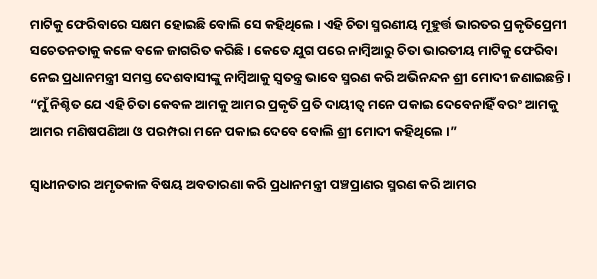ମାଟିକୁ ଫେରିବାରେ ସକ୍ଷମ ହୋଇଛି ବୋଲି ସେ କହିଥିଲେ । ଏହି ଚିତା ସ୍ମରଣୀୟ ମୂହୁର୍ତ୍ତ ଭାରତର ପ୍ରକୃତିପ୍ରେମୀ ସଚେତନତାକୁ କଳେ ବଳେ ଜାଗରିତ କରିଛି । କେତେ ଯୁଗ ପରେ ନାମ୍ବିଆରୁ ଚିତା ଭାରତୀୟ ମାଟିକୁ ଫେରିବା ନେଇ ପ୍ରଧାନମନ୍ତ୍ରୀ ସମସ୍ତ ଦେଶବାସୀଙ୍କୁ ନାମ୍ବିଆକୁ ସ୍ୱତନ୍ତ୍ର ଭାବେ ସ୍ମରଣ କରି ଅଭିନନ୍ଦନ ଶ୍ରୀ ମୋଦୀ ଜଣାଇଛନ୍ତି । “ମୁଁ ନିଶ୍ଚିତ ଯେ ଏହି ଚିତା କେବଳ ଆମକୁ ଆମର ପ୍ରକୃତି ପ୍ରତି ଦାୟୀତ୍ୱ ମନେ ପକାଇ ଦେବେନାହିଁ ବରଂ ଆମକୁ ଆମର ମଣିଷପଣିଆ ଓ ପରମ୍ପରା ମନେ ପକାଇ ଦେବେ ବୋଲି ଶ୍ରୀ ମୋଦୀ କହିଥିଲେ ।”

ସ୍ୱାଧୀନତାର ଅମୃତକାଳ ବିଷୟ ଅବତାରଣା କରି ପ୍ରଧାନମନ୍ତ୍ରୀ ପଞ୍ଚପ୍ରାଣର ସ୍ମରଣ କରି ଆମର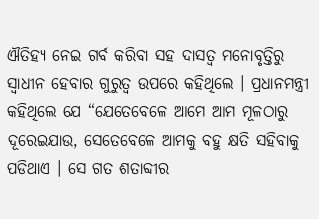ଐତିହ୍ୟ ନେଇ ଗର୍ବ କରିବା ସହ ଦାସତ୍ୱ ମନୋବୃତ୍ତିରୁ ସ୍ୱାଧୀନ ହେବାର ଗୁରୁତ୍ୱ ଉପରେ କହିଥିଲେ । ପ୍ରଧାନମନ୍ତ୍ରୀ କହିଥିଲେ ଯେ “ଯେତେବେଳେ ଆମେ ଆମ ମୂଳଠାରୁ ଦୂରେଇଯାଉ, ସେତେବେଳେ ଆମକୁ ବହୁ କ୍ଷତି ସହିବାକୁ ପଡିଥାଏ । ସେ ଗତ ଶତାବ୍ଦୀର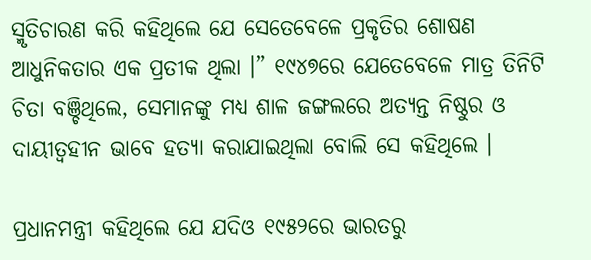ସ୍ମୃତିଚାରଣ କରି କହିଥିଲେ ଯେ ସେତେବେଳେ ପ୍ରକୃତିର ଶୋଷଣ ଆଧୁନିକତାର ଏକ ପ୍ରତୀକ ଥିଲା ।” ୧୯୪୭ରେ ଯେତେବେଳେ ମାତ୍ର ତିନିଟି ଚିତା ବଞ୍ଚିଥିଲେ, ସେମାନଙ୍କୁ ମଧ୍ୟ ଶାଳ ଜଙ୍ଗଲରେ ଅତ୍ୟନ୍ତ ନିଷ୍ଠୁର ଓ ଦାୟୀତ୍ୱହୀନ ଭାବେ ହତ୍ୟା କରାଯାଇଥିଲା ବୋଲି ସେ କହିଥିଲେ ।

ପ୍ରଧାନମନ୍ତ୍ରୀ କହିଥିଲେ ଯେ ଯଦିଓ ୧୯୫୨ରେ ଭାରତରୁ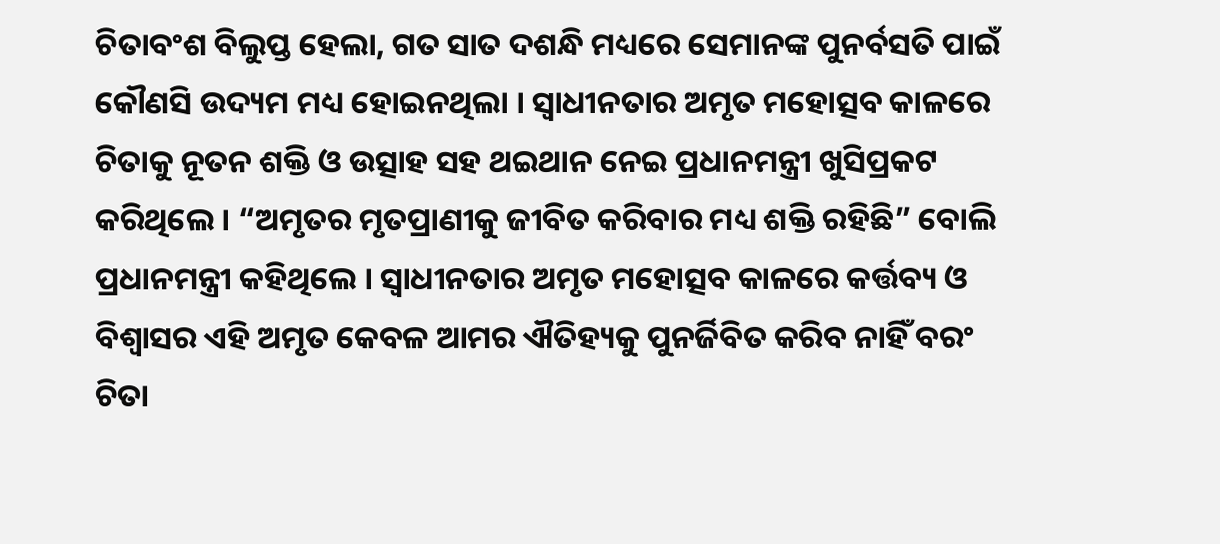ଚିତାବଂଶ ବିଲୁପ୍ତ ହେଲା, ଗତ ସାତ ଦଶନ୍ଧି ମଧ୍ୟରେ ସେମାନଙ୍କ ପୁନର୍ବସତି ପାଇଁ କୌଣସି ଉଦ୍ୟମ ମଧ୍ୟ ହୋଇନଥିଲା । ସ୍ୱାଧୀନତାର ଅମୃତ ମହୋତ୍ସବ କାଳରେ ଚିତାକୁ ନୂତନ ଶକ୍ତି ଓ ଉତ୍ସାହ ସହ ଥଇଥାନ ନେଇ ପ୍ରଧାନମନ୍ତ୍ରୀ ଖୁସିପ୍ରକଟ କରିଥିଲେ । “ଅମୃତର ମୃତପ୍ରାଣୀକୁ ଜୀବିତ କରିବାର ମଧ୍ୟ ଶକ୍ତି ରହିଛି” ବୋଲି ପ୍ରଧାନମନ୍ତ୍ରୀ କହିଥିଲେ । ସ୍ୱାଧୀନତାର ଅମୃତ ମହୋତ୍ସବ କାଳରେ କର୍ତ୍ତବ୍ୟ ଓ ବିଶ୍ୱାସର ଏହି ଅମୃତ କେବଳ ଆମର ଐତିହ୍ୟକୁ ପୁନର୍ଜିବିତ କରିବ ନାହିଁ ବରଂ ଚିତା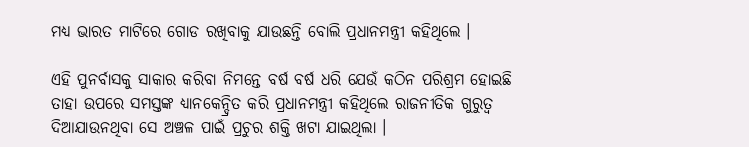ମଧ୍ୟ ଭାରତ ମାଟିରେ ଗୋଡ ରଖିବାକୁ ଯାଉଛନ୍ତି ବୋଲି ପ୍ରଧାନମନ୍ତ୍ରୀ କହିଥିଲେ ।

ଏହି ପୁନର୍ବାସକୁ ସାକାର କରିବା ନିମନ୍ତେ ବର୍ଷ ବର୍ଷ ଧରି ଯେଉଁ କଠିନ ପରିଶ୍ରମ ହୋଇଛି ତାହା ଉପରେ ସମସ୍ତଙ୍କ ଧ୍ୟାନକେନ୍ଦ୍ରିତ କରି ପ୍ରଧାନମନ୍ତ୍ରୀ କହିଥିଲେ ରାଜନୀତିକ ଗୁରୁତ୍ୱ ଦିଆଯାଉନଥିବା ସେ ଅଞ୍ଚଳ ପାଇଁ ପ୍ରଚୁର ଶକ୍ତି ଖଟା ଯାଇଥିଲା ।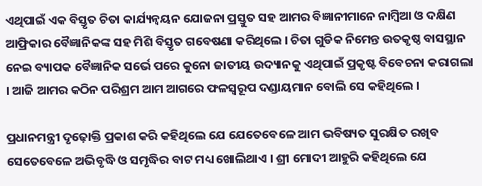ଏଥିପାଇଁ ଏକ ବିସ୍ତୃତ ଚିତା କାର୍ଯ୍ୟନ୍ୱୟନ ଯୋଜନା ପ୍ରସ୍ତୁତ ସହ ଆମର ବିଜ୍ଞାନୀମାନେ ନାମ୍ବିଆ ଓ ଦକ୍ଷିଣ ଆଫ୍ରିକାର ବୈଜ୍ଞାନିକଙ୍କ ସହ ମିଶି ବିସ୍ତୃତ ଗବେଷଣା କରିଥିଲେ । ଚିତା ଗୁଡିକ ନିମେନ୍ତ ଉତକୃଷ୍ଠ ବାସସ୍ଥାନ ନେଇ ବ୍ୟାପକ ବୈଜ୍ଞାନିକ ସର୍ଭେ ପରେ କୁନୋ ଜାତୀୟ ଉଦ୍ୟାନକୁ ଏଥିପାଇଁ ପ୍ରକୃଷ୍ଟ ବିବେଚନା କରାଗଲା । ଆଜି ଆମର କଠିନ ପରିଶ୍ରମ ଆମ ଆଗରେ ଫଳସ୍ୱରୂପ ଦଣ୍ଡାୟମାନ ବୋଲି ସେ କହିଥିଲେ ।

ପ୍ରଧାନମନ୍ତ୍ରୀ ଦୃଢ଼ୋକ୍ତି ପ୍ରକାଶ କରି କହିଥିଲେ ଯେ ଯେତେବେଳେ ଆମ ଭବିଷ୍ୟତ ସୁରକ୍ଷିତ ରଖିବ ସେତେବେଳେ ଅଭିବୃଦ୍ଧି ଓ ସମୃଦ୍ଧିର ବାଟ ମଧ୍ୟ ଖୋଲିଥାଏ । ଶ୍ରୀ ମୋଦୀ ଆହୁରି କହିଥିଲେ ଯେ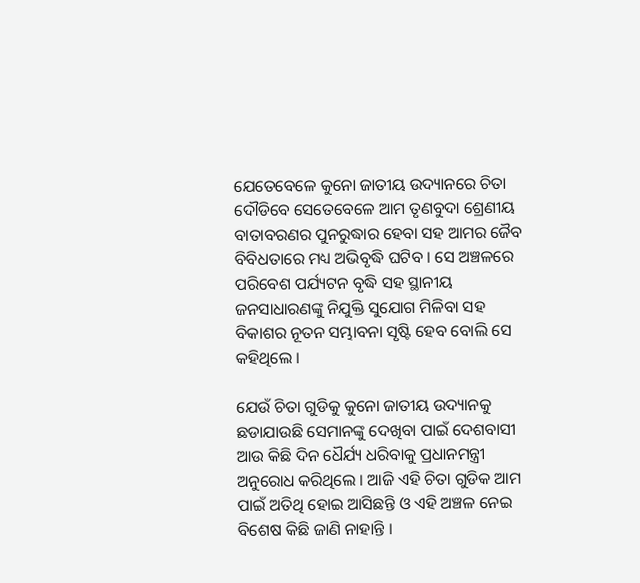ଯେତେବେଳେ କୁନୋ ଜାତୀୟ ଉଦ୍ୟାନରେ ଚିତା ଦୌଡିବେ ସେତେବେଳେ ଆମ ତୃଣବୁଦା ଶ୍ରେଣୀୟ ବାତାବରଣର ପୁନରୁଦ୍ଧାର ହେବା ସହ ଆମର ଜୈବ ବିବିଧତାରେ ମଧ୍ୟ ଅଭିବୃଦ୍ଧି ଘଟିବ । ସେ ଅଞ୍ଚଳରେ ପରିବେଶ ପର୍ଯ୍ୟଟନ ବୃଦ୍ଧି ସହ ସ୍ଥାନୀୟ ଜନସାଧାରଣଙ୍କୁ ନିଯୁକ୍ତି ସୁଯୋଗ ମିଳିବା ସହ ବିକାଶର ନୂତନ ସମ୍ଭାବନା ସୃଷ୍ଟି ହେବ ବୋଲି ସେ କହିଥିଲେ ।

ଯେଉଁ ଚିତା ଗୁଡିକୁ କୁନୋ ଜାତୀୟ ଉଦ୍ୟାନକୁ ଛଡାଯାଉଛି ସେମାନଙ୍କୁ ଦେଖିବା ପାଇଁ ଦେଶବାସୀ ଆଉ କିଛି ଦିନ ଧୈର୍ଯ୍ୟ ଧରିବାକୁ ପ୍ରଧାନମନ୍ତ୍ରୀ ଅନୁରୋଧ କରିଥିଲେ । ଆଜି ଏହି ଚିତା ଗୁଡିକ ଆମ ପାଇଁ ଅତିଥି ହୋଇ ଆସିଛନ୍ତି ଓ ଏହି ଅଞ୍ଚଳ ନେଇ ବିଶେଷ କିଛି ଜାଣି ନାହାନ୍ତି ।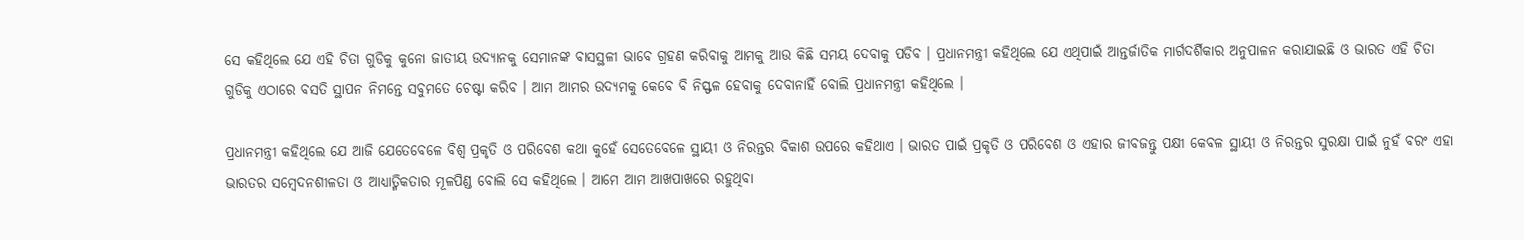ସେ କହିଥିଲେ ଯେ ଏହି ଚିତା ଗୁଡିକୁ କୁନୋ ଜାତୀୟ ଉଦ୍ୟାନକୁ ସେମାନଙ୍କ ବାସସ୍ଥଳୀ ଭାବେ ଗ୍ରହଣ କରିବାକୁ ଆମକୁ ଆଉ କିଛି ସମୟ ଦେବାକୁ ପଡିବ । ପ୍ରଧାନମନ୍ତ୍ରୀ କହିଥିଲେ ଯେ ଏଥିପାଇଁ ଆନ୍ତର୍ଜାତିକ ମାର୍ଗଦର୍ଶିକାର ଅନୁପାଳନ କରାଯାଇଛି ଓ ଭାରତ ଏହି ଚିତା ଗୁଡିକୁ ଏଠାରେ ବସତି ସ୍ଥାପନ ନିମନ୍ତେ ସବୁମତେ ଚେଷ୍ଟା କରିବ । ଆମ ଆମର ଉଦ୍ୟମକୁ କେବେ ବି ନିସ୍ଫଳ ହେବାକୁ ଦେବାନାହିଁ ବୋଲି ପ୍ରଧାନମନ୍ତ୍ରୀ କହିଥିଲେ ।

ପ୍ରଧାନମନ୍ତ୍ରୀ କହିଥିଲେ ଯେ ଆଜି ଯେତେବେଳେ ବିଶ୍ୱ ପ୍ରକୃତି ଓ ପରିବେଶ କଥା କୁହେଁ ସେତେବେଳେ ସ୍ଥାୟୀ ଓ ନିରନ୍ତର ବିକାଶ ଉପରେ କହିଥାଏ । ଭାରତ ପାଇଁ ପ୍ରକୃତି ଓ ପରିବେଶ ଓ ଏହାର ଜୀବଜନ୍ତୁ ପକ୍ଷୀ କେବଳ ସ୍ଥାୟୀ ଓ ନିରନ୍ତର ସୁରକ୍ଷା ପାଇଁ ନୁହଁ ବରଂ ଏହା ଭାରତର ସମ୍ବେଦନଶୀଳତା ଓ ଆଧ୍ୟାତ୍ମିକତାର ମୂଳପିଣ୍ଡ ବୋଲି ସେ କହିଥିଲେ । ଆମେ ଆମ ଆଖପାଖରେ ରହୁଥିବା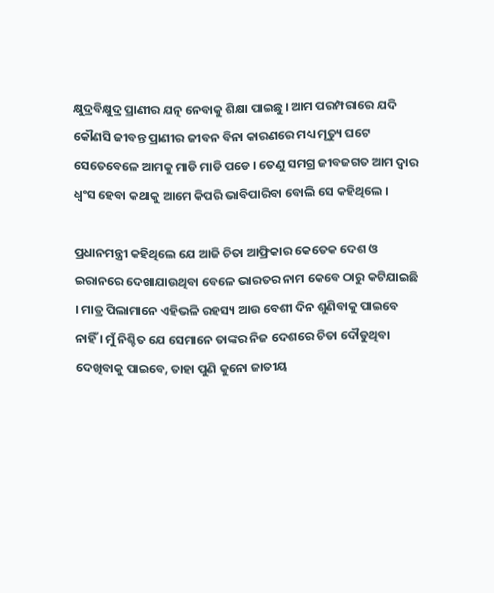କ୍ଷୁଦ୍ରବିକ୍ଷୁଦ୍ର ପ୍ରାଣୀର ଯତ୍ନ ନେବାକୁ ଶିକ୍ଷା ପାଇଛୁ । ଆମ ପରମ୍ପରାରେ ଯଦି କୌଣସି ଜୀବନ୍ତ ପ୍ରାଣୀର ଜୀବନ ବିନା କାରଣରେ ମଧ୍ୟ ମୃତ୍ୟୁ ଘଟେ ସେତେବେଳେ ଆମକୁ ମାଡି ମାଡି ପଡେ । ତେଣୁ ସମଗ୍ର ଜୀବଜଗତ ଆମ ଦ୍ୱାର ଧ୍ୱଂସ ହେବା କଥାକୁ ଆମେ କିପରି ଭାବିପାରିବା ବୋଲି ସେ କହିଥିଲେ ।

ପ୍ରଧାନମନ୍ତ୍ରୀ କହିଥିଲେ ଯେ ଆଜି ଚିତା ଆଫ୍ରିକାର କେତେକ ଦେଶ ଓ ଇରାନରେ ଦେଖାଯାଉଥିବା ବେଳେ ଭାରତର ନାମ କେବେ ଠାରୁ କଟିଯାଇଛି । ମାତ୍ର ପିଲାମାନେ ଏହିଭଳି ରହସ୍ୟ ଆଉ ବେଶୀ ଦିନ ଶୁଣିବାକୁ ପାଇବେ ନାହିଁ । ମୁଁ ନିଶ୍ଚିତ ଯେ ସେମାନେ ତାଙ୍କର ନିଜ ଦେଶରେ ଚିତା ଦୌଡୁଥିବା ଦେଖିବାକୁ ପାଇବେ, ତାହା ପୁଣି କୁନୋ ଜାତୀୟ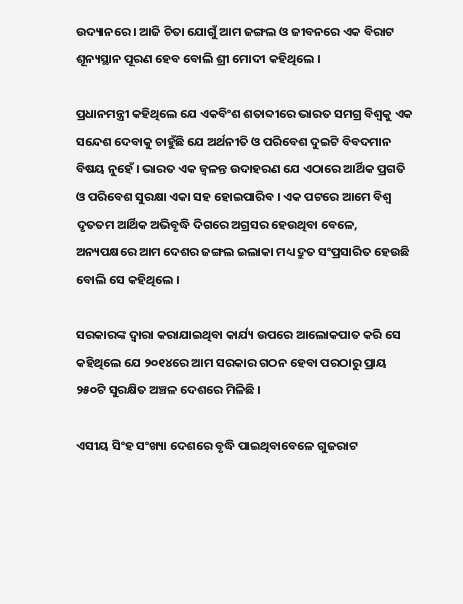ଉଦ୍ୟାନରେ । ଆଜି ଚିତା ଯୋଗୁଁ ଆମ ଜଙ୍ଗଲ ଓ ଜୀବନରେ ଏକ ବିରାଟ ଶୂନ୍ୟସ୍ଥାନ ପୂରଣ ହେବ ବୋଲି ଶ୍ରୀ ମୋଦୀ କହିଥିଲେ ।

ପ୍ରଧାନମନ୍ତ୍ରୀ କହିଥିଲେ ଯେ ଏକବିଂଶ ଶତାବ୍ଦୀରେ ଭାରତ ସମଗ୍ର ବିଶ୍ୱକୁ ଏକ ସନ୍ଦେଶ ଦେବାକୁ ଚାହୁଁଛି ଯେ ଅର୍ଥନୀତି ଓ ପରିବେଶ ଦୁଇଟି ବିବଦମାନ ବିଷୟ ନୁହେଁ । ଭାରତ ଏକ ଜ୍ୱଳନ୍ତ ଉଦାହରଣ ଯେ ଏଠାରେ ଆର୍ଥିକ ପ୍ରଗତି ଓ ପରିବେଶ ସୁରକ୍ଷା ଏକା ସହ ହୋଇପାରିବ । ଏକ ପଟରେ ଆମେ ବିଶ୍ୱ ଦୃତତମ ଆର୍ଥିକ ଅଭିବୃଦ୍ଧି ଦିଗରେ ଅଗ୍ରସର ହେଉଥିବା ବେଳେ, ଅନ୍ୟପକ୍ଷରେ ଆମ ଦେଶର ଜଙ୍ଗଲ ଇଲାକା ମଧ୍ୟ ଦ୍ରୁତ ସଂପ୍ରସାରିତ ହେଉଛି ବୋଲି ସେ କହିଥିଲେ ।

ସରକାରଙ୍କ ଦ୍ୱାରା କରାଯାଇଥିବା କାର୍ଯ୍ୟ ଉପରେ ଆଲୋକପାତ କରି ସେ କହିଥିଲେ ଯେ ୨୦୧୪ରେ ଆମ ସରକାର ଗଠନ ହେବା ପରଠାରୁ ପ୍ରାୟ ୨୫୦ଟି ସୁରକ୍ଷିତ ଅଞ୍ଚଳ ଦେଶରେ ମିଳିଛି ।

ଏସୀୟ ସିଂହ ସଂଖ୍ୟା ଦେଶରେ ବୃଦ୍ଧି ପାଇଥିବାବେଳେ ଗୁଜରାଟ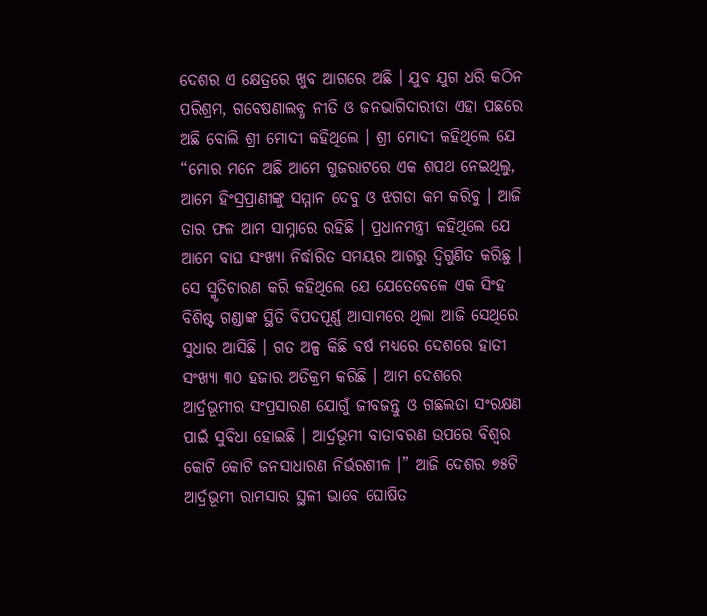ଦେଶର ଏ କ୍ଷେତ୍ରରେ ଖୁବ ଆଗରେ ଅଛି । ଯୁବ ଯୁଗ ଧରି କଠିନ ପରିଶ୍ରମ, ଗବେଷଣାଲବ୍ଧ ନୀତି ଓ ଜନଭାଗିଦାରୀତା ଏହା ପଛରେ ଅଛି ବୋଲି ଶ୍ରୀ ମୋଦୀ କହିଥିଲେ । ଶ୍ରୀ ମୋଦୀ କହିଥିଲେ ଯେ “ମୋର ମନେ ଅଛି ଆମେ ଗୁଜରାଟରେ ଏକ ଶପଥ ନେଇଥିଲୁ, ଆମେ ହିଂସ୍ରପ୍ରାଣୀଙ୍କୁ ସମ୍ମାନ ଦେବୁ ଓ ଝଗଡା କମ କରିବୁ । ଆଜି ତାର ଫଳ ଆମ ସାମ୍ନାରେ ରହିଛି । ପ୍ରଧାନମନ୍ତ୍ରୀ କହିଥିଲେ ଯେ ଆମେ ବାଘ ସଂଖ୍ୟା ନିର୍ଦ୍ଧାରିତ ସମୟର ଆଗରୁ ଦ୍ୱିଗୁଣିତ କରିଛୁ । ସେ ସ୍ମୃତିଚାରଣ କରି କହିଥିଲେ ଯେ ଯେତେବେଳେ ଏକ ସିଂହ ବିଶିଷ୍ଟ ଗଣ୍ଡାଙ୍କ ସ୍ଥିତି ବିପଦପୂର୍ଣ୍ଣ ଆସାମରେ ଥିଲା ଆଜି ସେଥିରେ ସୁଧାର ଆସିଛି । ଗତ ଅଳ୍ପ କିଛି ବର୍ଷ ମଧ୍ୟରେ ଦେଶରେ ହାତୀ ସଂଖ୍ୟା ୩୦ ହଜାର ଅତିକ୍ରମ କରିଛି । ଆମ ଦେଶରେ ଆର୍ଦ୍ରଭୂମୀର ସଂପ୍ରସାରଣ ଯୋଗୁଁ ଜୀବଜନ୍ତୁ ଓ ଗଛଲତା ସଂରକ୍ଷଣ ପାଇଁ ସୁବିଧା ହୋଇଛି । ଆର୍ଦ୍ରଭୂମୀ ବାତାବରଣ ଉପରେ ବିଶ୍ୱର କୋଟି କୋଟି ଜନସାଧାରଣ ନିର୍ଭରଶୀଳ ।” ଆଜି ଦେଶର ୭୫ଟି ଆର୍ଦ୍ରଭୂମୀ ରାମସାର ସ୍ଥଳୀ ଭାବେ ଘୋଷିତ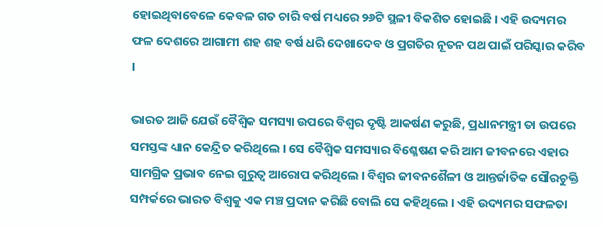ହୋଇଥିବାବେଳେ କେବଳ ଗତ ଚାରି ବର୍ଷ ମଧ୍ୟରେ ୨୬ଟି ସ୍ଥଳୀ ବିକଶିତ ହୋଇଛି । ଏହି ଉଦ୍ୟମର ଫଳ ଦେଶରେ ଆଗାମୀ ଶହ ଶହ ବର୍ଷ ଧରି ଦେଖାଦେବ ଓ ପ୍ରଗତିର ନୂତନ ପଥ ପାଇଁ ପରିସ୍କାର କରିବ ।

ଭାରତ ଆଜି ଯେଉଁ ବୈଶ୍ୱିକ ସମସ୍ୟା ଉପରେ ବିଶ୍ୱର ଦୃଷ୍ଟି ଆକର୍ଷଣ କରୁଛି, ପ୍ରଧାନମନ୍ତ୍ରୀ ତା ଉପରେ ସମସ୍ତଙ୍କ ଧ୍ୟାନ କେନ୍ଦ୍ରିତ କରିଥିଲେ । ସେ ବୈଶ୍ୱିକ ସମସ୍ୟାର ବିଶ୍ଳେଷଣ କରି ଆମ ଜୀବନରେ ଏହାର ସାମଗ୍ରିକ ପ୍ରଭାବ ନେଇ ଗୁରୁତ୍ୱ ଆରୋପ କରିଥିଲେ । ବିଶ୍ୱର ଜୀବନଶୈଳୀ ଓ ଆନ୍ତର୍ଜାତିକ ସୌରଚୁକ୍ତି ସମ୍ପର୍କରେ ଭାରତ ବିଶ୍ୱକୁ ଏକ ମଞ୍ଚ ପ୍ରଦାନ କରିଛି ବୋଲି ସେ କହିଥିଲେ । ଏହି ଉଦ୍ୟମର ସଫଳତା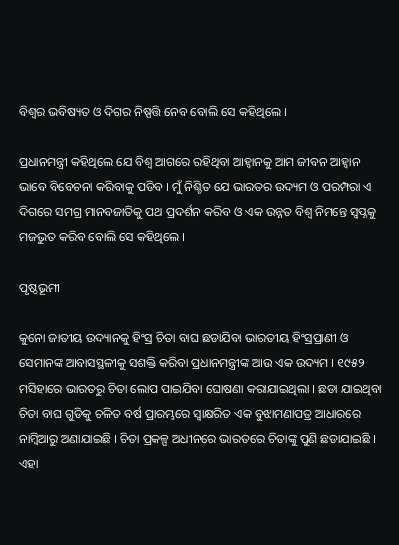ବିଶ୍ୱର ଭବିଷ୍ୟତ ଓ ଦିଗର ନିଷ୍ପତ୍ତି ନେବ ବୋଲି ସେ କହିଥିଲେ ।

ପ୍ରଧାନମନ୍ତ୍ରୀ କହିଥିଲେ ଯେ ବିଶ୍ୱ ଆଗରେ ରହିଥିବା ଆହ୍ୱାନକୁ ଆମ ଜୀବନ ଆହ୍ୱାନ ଭାବେ ବିବେଚନା କରିବାକୁ ପଡିବ । ମୁଁ ନିଶ୍ଚିତ ଯେ ଭାରତର ଉଦ୍ୟମ ଓ ପରମ୍ପରା ଏ ଦିଗରେ ସମଗ୍ର ମାନବଜାତିକୁ ପଥ ପ୍ରଦର୍ଶନ କରିବ ଓ ଏକ ଉନ୍ନତ ବିଶ୍ୱ ନିମନ୍ତେ ସ୍ୱପ୍ନକୁ ମଜଭୁତ କରିବ ବୋଲି ସେ କହିଥିଲେ ।

ପୃଷ୍ଠଭୂମୀ

କୁନୋ ଜାତୀୟ ଉଦ୍ୟାନକୁ ହିଂସ୍ର ଚିତା ବାଘ ଛଡାଯିବା ଭାରତୀୟ ହିଂସ୍ରପ୍ରାଣୀ ଓ ସେମାନଙ୍କ ଆବାସସ୍ଥଳୀକୁ ସଶକ୍ତି କରିବା ପ୍ରଧାନମନ୍ତ୍ରୀଙ୍କ ଆଉ ଏକ ଉଦ୍ୟମ । ୧୯୫୨ ମସିହାରେ ଭାରତରୁ ଚିତା ଲୋପ ପାଇଯିବା ଘୋଷଣା କରାଯାଇଥିଲା । ଛଡା ଯାଇଥିବା ଚିତା ବାଘ ଗୁଡିକୁ ଚଳିତ ବର୍ଷ ପ୍ରାରମ୍ଭରେ ସ୍ୱାକ୍ଷରିତ ଏକ ବୁଝାମଣାପତ୍ର ଆଧାରରେ ନାମ୍ବିଆରୁ ଅଣାଯାଇଛି । ଚିତା ପ୍ରକଳ୍ପ ଅଧୀନରେ ଭାରତରେ ଚିତାଙ୍କୁ ପୁଣି ଛଡାଯାଇଛି । ଏହା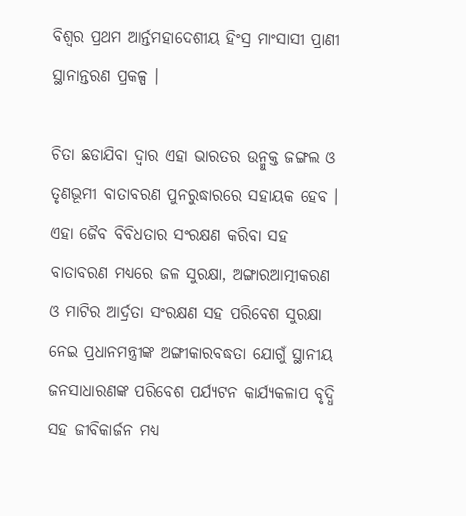ବିଶ୍ୱର ପ୍ରଥମ ଆର୍ନ୍ତମହାଦେଶୀୟ ହିଂସ୍ର ମାଂସାସୀ ପ୍ରାଣୀ ସ୍ଥାନାନ୍ତରଣ ପ୍ରକଳ୍ପ ।

ଚିତା ଛଡାଯିବା ଦ୍ୱାର ଏହା ଭାରତର ଉନ୍ମୁକ୍ତ ଜଙ୍ଗଲ ଓ ତୃଣଭୂମୀ ବାତାବରଣ ପୁନରୁଦ୍ଧାରରେ ସହାୟକ ହେବ । ଏହା ଜୈବ ବିବିଧତାର ସଂରକ୍ଷଣ କରିବା ସହ ବାତାବରଣ ମଧ୍ୟରେ ଜଳ ସୁରକ୍ଷା, ଅଙ୍ଗାରଆତ୍ମୀକରଣ ଓ ମାଟିର ଆର୍ଦ୍ରତା ସଂରକ୍ଷଣ ସହ ପରିବେଶ ସୁରକ୍ଷା ନେଇ ପ୍ରଧାନମନ୍ତ୍ରୀଙ୍କ ଅଙ୍ଗୀକାରବଦ୍ଧତା ଯୋଗୁଁ ସ୍ଥାନୀୟ ଜନସାଧାରଣଙ୍କ ପରିବେଶ ପର୍ଯ୍ୟଟନ କାର୍ଯ୍ୟକଳାପ ବୃଦ୍ଧି ସହ ଜୀବିକାର୍ଜନ ମଧ୍ୟ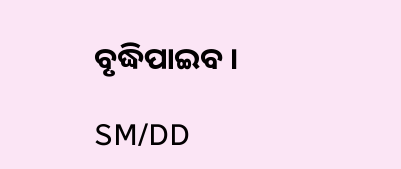ବୃଦ୍ଧିପାଇବ ।

SM/DD